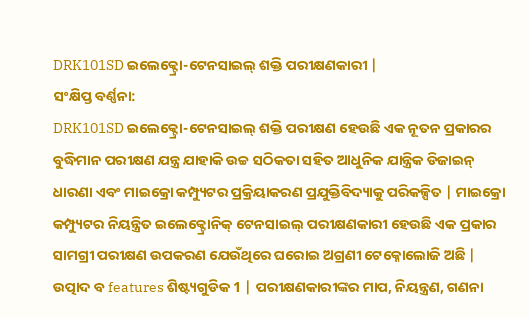DRK101SD ଇଲେକ୍ଟ୍ରୋ-ଟେନସାଇଲ୍ ଶକ୍ତି ପରୀକ୍ଷଣକାରୀ |
ସଂକ୍ଷିପ୍ତ ବର୍ଣ୍ଣନା:
DRK101SD ଇଲେକ୍ଟ୍ରୋ-ଟେନସାଇଲ୍ ଶକ୍ତି ପରୀକ୍ଷଣ ହେଉଛି ଏକ ନୂତନ ପ୍ରକାରର ବୁଦ୍ଧିମାନ ପରୀକ୍ଷଣ ଯନ୍ତ୍ର ଯାହାକି ଉଚ୍ଚ ସଠିକତା ସହିତ ଆଧୁନିକ ଯାନ୍ତ୍ରିକ ଡିଜାଇନ୍ ଧାରଣା ଏବଂ ମାଇକ୍ରୋ କମ୍ପ୍ୟୁଟର ପ୍ରକ୍ରିୟାକରଣ ପ୍ରଯୁକ୍ତିବିଦ୍ୟାକୁ ପରିକଳ୍ପିତ | ମାଇକ୍ରୋ କମ୍ପ୍ୟୁଟର ନିୟନ୍ତ୍ରିତ ଇଲେକ୍ଟ୍ରୋନିକ୍ ଟେନସାଇଲ୍ ପରୀକ୍ଷଣକାରୀ ହେଉଛି ଏକ ପ୍ରକାର ସାମଗ୍ରୀ ପରୀକ୍ଷଣ ଉପକରଣ ଯେଉଁଥିରେ ଘରୋଇ ଅଗ୍ରଣୀ ଟେକ୍ନୋଲୋଜି ଅଛି | ଉତ୍ପାଦ ବ features ଶିଷ୍ଟ୍ୟଗୁଡିକ 1 | ପରୀକ୍ଷଣକାରୀଙ୍କର ମାପ, ନିୟନ୍ତ୍ରଣ, ଗଣନା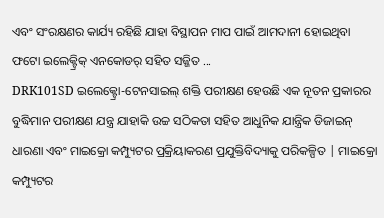ଏବଂ ସଂରକ୍ଷଣର କାର୍ଯ୍ୟ ରହିଛି ଯାହା ବିସ୍ଥାପନ ମାପ ପାଇଁ ଆମଦାନୀ ହୋଇଥିବା ଫଟୋ ଇଲେକ୍ଟ୍ରିକ୍ ଏନକୋଡର୍ ସହିତ ସଜ୍ଜିତ ...
DRK101SD ଇଲେକ୍ଟ୍ରୋ-ଟେନସାଇଲ୍ ଶକ୍ତି ପରୀକ୍ଷଣ ହେଉଛି ଏକ ନୂତନ ପ୍ରକାରର ବୁଦ୍ଧିମାନ ପରୀକ୍ଷଣ ଯନ୍ତ୍ର ଯାହାକି ଉଚ୍ଚ ସଠିକତା ସହିତ ଆଧୁନିକ ଯାନ୍ତ୍ରିକ ଡିଜାଇନ୍ ଧାରଣା ଏବଂ ମାଇକ୍ରୋ କମ୍ପ୍ୟୁଟର ପ୍ରକ୍ରିୟାକରଣ ପ୍ରଯୁକ୍ତିବିଦ୍ୟାକୁ ପରିକଳ୍ପିତ | ମାଇକ୍ରୋ କମ୍ପ୍ୟୁଟର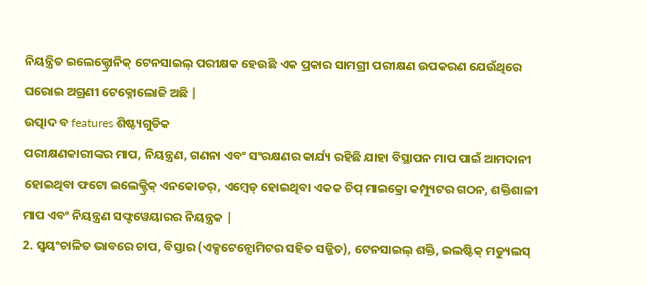ନିୟନ୍ତ୍ରିତ ଇଲେକ୍ଟ୍ରୋନିକ୍ ଟେନସାଇଲ୍ ପରୀକ୍ଷକ ହେଉଛି ଏକ ପ୍ରକାର ସାମଗ୍ରୀ ପରୀକ୍ଷଣ ଉପକରଣ ଯେଉଁଥିରେ ଘରୋଇ ଅଗ୍ରଣୀ ଟେକ୍ନୋଲୋଜି ଅଛି |
ଉତ୍ପାଦ ବ features ଶିଷ୍ଟ୍ୟଗୁଡିକ
ପରୀକ୍ଷଣକାରୀଙ୍କର ମାପ, ନିୟନ୍ତ୍ରଣ, ଗଣନା ଏବଂ ସଂରକ୍ଷଣର କାର୍ଯ୍ୟ ରହିଛି ଯାହା ବିସ୍ଥାପନ ମାପ ପାଇଁ ଆମଦାନୀ ହୋଇଥିବା ଫଟୋ ଇଲେକ୍ଟ୍ରିକ୍ ଏନକୋଡର୍, ଏମ୍ବେଡ୍ ହୋଇଥିବା ଏକକ ଚିପ୍ ମାଇକ୍ରୋ କମ୍ପ୍ୟୁଟର ଗଠନ, ଶକ୍ତିଶାଳୀ ମାପ ଏବଂ ନିୟନ୍ତ୍ରଣ ସଫ୍ଟୱେୟାରର ନିୟନ୍ତ୍ରକ |
2. ସ୍ୱୟଂଚାଳିତ ଭାବରେ ଚାପ, ବିସ୍ତାର (ଏକ୍ସଟେନ୍ସୋମିଟର ସହିତ ସଜ୍ଜିତ), ଟେନସାଇଲ୍ ଶକ୍ତି, ଇଲଷ୍ଟିକ୍ ମଡ୍ୟୁଲସ୍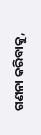ଗଣନା କରିବାକୁ,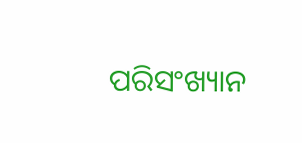ପରିସଂଖ୍ୟାନ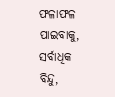ଫଳାଫଳ ପାଇବାକୁ, ସର୍ବାଧିକ ବିନ୍ଦୁ,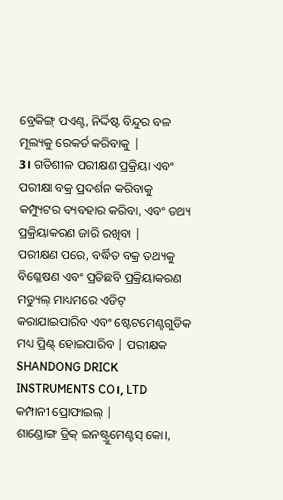ବ୍ରେକିଙ୍ଗ୍ ପଏଣ୍ଟ, ନିର୍ଦ୍ଦିଷ୍ଟ ବିନ୍ଦୁର ବଳ ମୂଲ୍ୟକୁ ରେକର୍ଡ କରିବାକୁ |
3। ଗତିଶୀଳ ପରୀକ୍ଷଣ ପ୍ରକ୍ରିୟା ଏବଂ ପରୀକ୍ଷା ବକ୍ର ପ୍ରଦର୍ଶନ କରିବାକୁ କମ୍ପ୍ୟୁଟର ବ୍ୟବହାର କରିବା, ଏବଂ ତଥ୍ୟ ପ୍ରକ୍ରିୟାକରଣ ଜାରି ରଖିବା |
ପରୀକ୍ଷଣ ପରେ, ବର୍ଦ୍ଧିତ ବକ୍ର ତଥ୍ୟକୁ ବିଶ୍ଳେଷଣ ଏବଂ ପ୍ରତିଛବି ପ୍ରକ୍ରିୟାକରଣ ମଡ୍ୟୁଲ୍ ମାଧ୍ୟମରେ ଏଡିଟ୍ କରାଯାଇପାରିବ ଏବଂ ଷ୍ଟେଟମେଣ୍ଟଗୁଡିକ ମଧ୍ୟ ପ୍ରିଣ୍ଟ୍ ହୋଇପାରିବ | ପରୀକ୍ଷକ
SHANDONG DRICK INSTRUMENTS CO।, LTD
କମ୍ପାନୀ ପ୍ରୋଫାଇଲ୍ |
ଶାଣ୍ଡୋଙ୍ଗ ଡ୍ରିକ୍ ଇନଷ୍ଟ୍ରୁମେଣ୍ଟସ୍ କୋ।,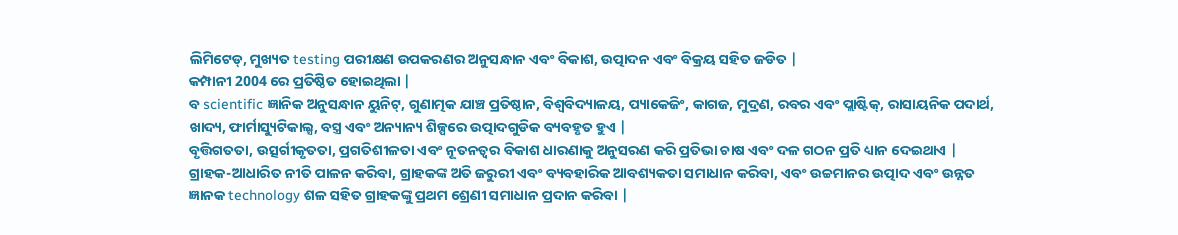ଲିମିଟେଡ୍, ମୁଖ୍ୟତ testing ପରୀକ୍ଷଣ ଉପକରଣର ଅନୁସନ୍ଧାନ ଏବଂ ବିକାଶ, ଉତ୍ପାଦନ ଏବଂ ବିକ୍ରୟ ସହିତ ଜଡିତ |
କମ୍ପାନୀ 2004 ରେ ପ୍ରତିଷ୍ଠିତ ହୋଇଥିଲା |
ବ scientific ଜ୍ଞାନିକ ଅନୁସନ୍ଧାନ ୟୁନିଟ୍, ଗୁଣାତ୍ମକ ଯାଞ୍ଚ ପ୍ରତିଷ୍ଠାନ, ବିଶ୍ୱବିଦ୍ୟାଳୟ, ପ୍ୟାକେଜିଂ, କାଗଜ, ମୁଦ୍ରଣ, ରବର ଏବଂ ପ୍ଲାଷ୍ଟିକ୍, ରାସାୟନିକ ପଦାର୍ଥ, ଖାଦ୍ୟ, ଫାର୍ମାସ୍ୟୁଟିକାଲ୍ସ, ବସ୍ତ୍ର ଏବଂ ଅନ୍ୟାନ୍ୟ ଶିଳ୍ପରେ ଉତ୍ପାଦଗୁଡିକ ବ୍ୟବହୃତ ହୁଏ |
ବୃତ୍ତିଗତତା, ଉତ୍ସର୍ଗୀକୃତତା, ପ୍ରଗତିଶୀଳତା ଏବଂ ନୂତନତ୍ୱର ବିକାଶ ଧାରଣାକୁ ଅନୁସରଣ କରି ପ୍ରତିଭା ଚାଷ ଏବଂ ଦଳ ଗଠନ ପ୍ରତି ଧ୍ୟାନ ଦେଇଥାଏ |
ଗ୍ରାହକ-ଆଧାରିତ ନୀତି ପାଳନ କରିବା, ଗ୍ରାହକଙ୍କ ଅତି ଜରୁରୀ ଏବଂ ବ୍ୟବହାରିକ ଆବଶ୍ୟକତା ସମାଧାନ କରିବା, ଏବଂ ଉଚ୍ଚମାନର ଉତ୍ପାଦ ଏବଂ ଉନ୍ନତ ଜ୍ଞାନକ technology ଶଳ ସହିତ ଗ୍ରାହକଙ୍କୁ ପ୍ରଥମ ଶ୍ରେଣୀ ସମାଧାନ ପ୍ରଦାନ କରିବା |